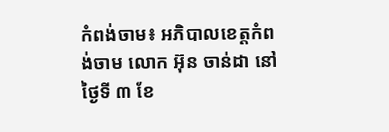កំពង់ចាម៖ អភិបាលខេត្តកំពង់ចាម លោក អ៊ុន ចាន់ដា នៅថ្ងៃទី ៣ ខែ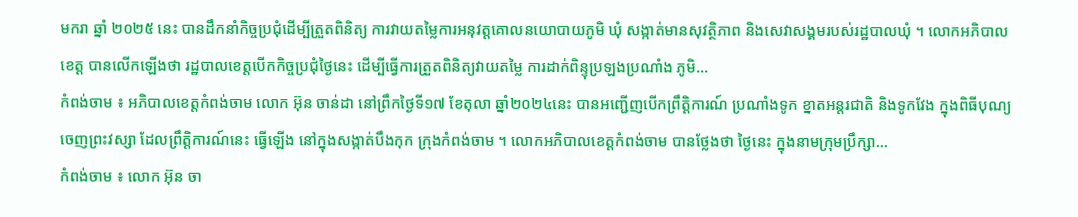មករា ឆ្នាំ ២០២៥ នេះ បានដឹកនាំកិច្ចប្រជុំដើម្បីត្រួតពិនិត្យ ការវាយតម្លៃការអនុវត្តគោលនយោបាយភូមិ ឃុំ សង្កាត់មានសុវត្ថិភាព និងសេវាសង្គមរបស់រដ្ឋបាលឃុំ ។ លោកអភិបាលខេត្ត បានលើកឡើងថា រដ្ឋបាលខេត្តបើកកិច្ចប្រជុំថ្ងៃនេះ ដើម្បីធ្វើការត្រួតពិនិត្យវាយតម្លៃ ការដាក់ពិន្ទុប្រឡងប្រណាំង ភូមិ...
កំពង់ចាម ៖ អភិបាលខេត្តកំពង់ចាម លោក អ៊ុន ចាន់ដា នៅព្រឹកថ្ងៃទី១៧ ខែតុលា ឆ្នាំ២០២៤នេះ បានអញ្ជើញបើកព្រឹត្តិការណ៍ ប្រណាំងទូក ខ្នាតអន្តរជាតិ និងទូកវែង ក្នុងពិធីបុណ្យចេញព្រះវស្សា ដែលព្រឹត្តិការណ៍នេះ ធ្វើឡើង នៅក្នុងសង្កាត់បឹងកុក ក្រុងកំពង់ចាម ។ លោកអភិបាលខេត្តកំពង់ចាម បានថ្លែងថា ថ្ងៃនេះ ក្នុងនាមក្រុមប្រឹក្សា...
កំពង់ចាម ៖ លោក អ៊ុន ចា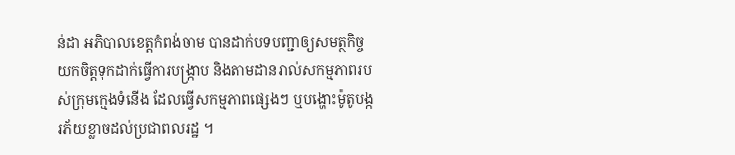ន់ដា អភិបាលខេត្តកំពង់ចាម បានដាក់បទបញ្ជាឲ្យសមត្ថកិច្ច យកចិត្តទុកដាក់ធ្វើការបង្រ្កាប និងតាមដានរាល់សកម្មភាពរបស់ក្រុមក្មេងទំនើង ដែលធ្វើសកម្មភាពផ្សេងៗ ឬបង្ហោះម៉ូតូបង្ករភ័យខ្លាចដល់ប្រជាពលរដ្ឋ ។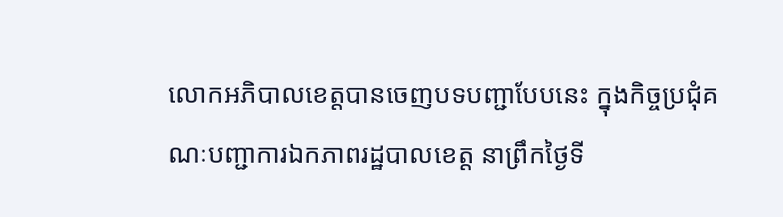លោកអភិបាលខេត្តបានចេញបទបញ្ជាបែបនេះ ក្នុងកិច្ចប្រជុំគណៈបញ្ជាការឯកភាពរដ្ឋបាលខេត្ត នាព្រឹកថ្ងៃទី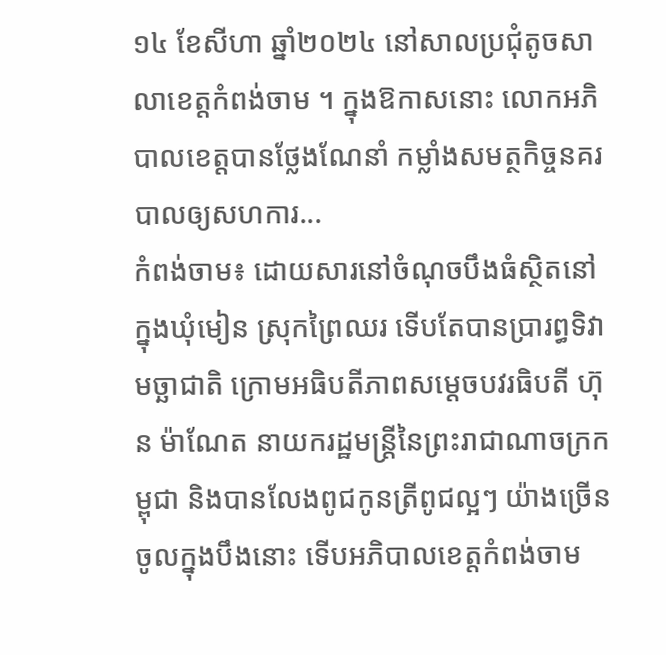១៤ ខែសីហា ឆ្នាំ២០២៤ នៅសាលប្រជុំតូចសាលាខេត្តកំពង់ចាម ។ ក្នុងឱកាសនោះ លោកអភិបាលខេត្តបានថ្លែងណែនាំ កម្លាំងសមត្ថកិច្ចនគរបាលឲ្យសហការ...
កំពង់ចាម៖ ដោយសារនៅចំណុចបឹងធំស្ថិតនៅក្នុងឃុំមៀន ស្រុកព្រៃឈរ ទើបតែបានប្រារព្ធទិវាមច្ឆាជាតិ ក្រោមអធិបតីភាពសម្ដេចបវរធិបតី ហ៊ុន ម៉ាណែត នាយករដ្ឋមន្ត្រីនៃព្រះរាជាណាចក្រកម្ពុជា និងបានលែងពូជកូនត្រីពូជល្អៗ យ៉ាងច្រើនចូលក្នុងបឹងនោះ ទើបអភិបាលខេត្តកំពង់ចាម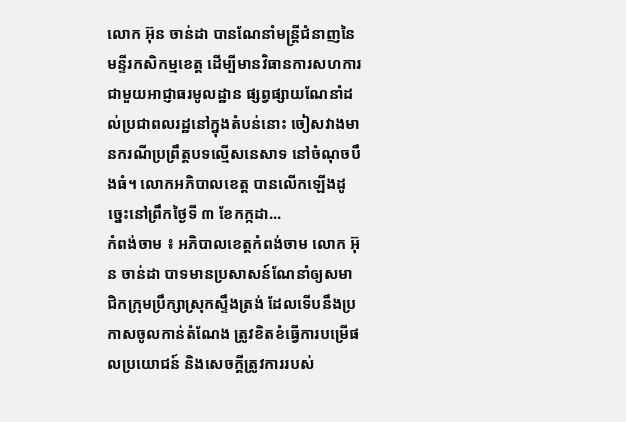លោក អ៊ុន ចាន់ដា បានណែនាំមន្ត្រីជំនាញនៃមន្ទីរកសិកម្មខេត្ត ដើម្បីមានវិធានការសហការជាមួយអាជ្ញាធរមូលដ្ឋាន ផ្សព្វផ្សាយណែនាំដល់ប្រជាពលរដ្ឋនៅក្នុងតំបន់នោះ ចៀសវាងមានករណីប្រព្រឹត្តបទល្មើសនេសាទ នៅចំណុចបឹងធំ។ លោកអភិបាលខេត្ត បានលើកឡើងដូច្នេះនៅព្រឹកថ្ងៃទី ៣ ខែកក្កដា...
កំពង់ចាម ៖ អភិបាលខេត្តកំពង់ចាម លោក អ៊ុន ចាន់ដា បាទមានប្រសាសន៍ណែនាំឲ្យសមាជិកក្រុមប្រឹក្សាស្រុកស្ទឹងត្រង់ ដែលទើបនឹងប្រកាសចូលកាន់តំណែង ត្រូវខិតខំធ្វើការបម្រើផលប្រយោជន៍ និងសេចក្តីត្រូវការរបស់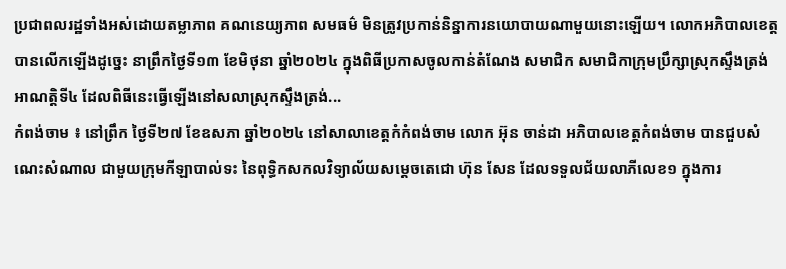ប្រជាពលរដ្ឋទាំងអស់ដោយតម្លាភាព គណនេយ្យភាព សមធម៌ មិនត្រូវប្រកាន់និន្នាការនយោបាយណាមួយនោះឡើយ។ លោកអភិបាលខេត្ត បានលើកឡើងដូច្នេះ នាព្រឹកថ្ងៃទី១៣ ខែមិថុនា ឆ្នាំ២០២៤ ក្នុងពិធីប្រកាសចូលកាន់តំណែង សមាជិក សមាជិកាក្រុមប្រឹក្សាស្រុកស្ទឹងត្រង់ អាណត្តិទី៤ ដែលពិធីនេះធ្វើឡើងនៅសលាស្រុកស្ទឹងត្រង់...
កំពង់ចាម ៖ នៅព្រឹក ថ្ងៃទី២៧ ខែឧសភា ឆ្នាំ២០២៤ នៅសាលាខេត្តកំកំពង់ចាម លោក អ៊ុន ចាន់ដា អភិបាលខេត្តកំពង់ចាម បានជួបសំណេះសំណាល ជាមួយក្រុមកីឡាបាល់ទះ នៃពុទ្ធិកសកលវិទ្យាល័យសម្តេចតេជោ ហ៊ុន សែន ដែលទទួលជ័យលាភីលេខ១ ក្នុងការ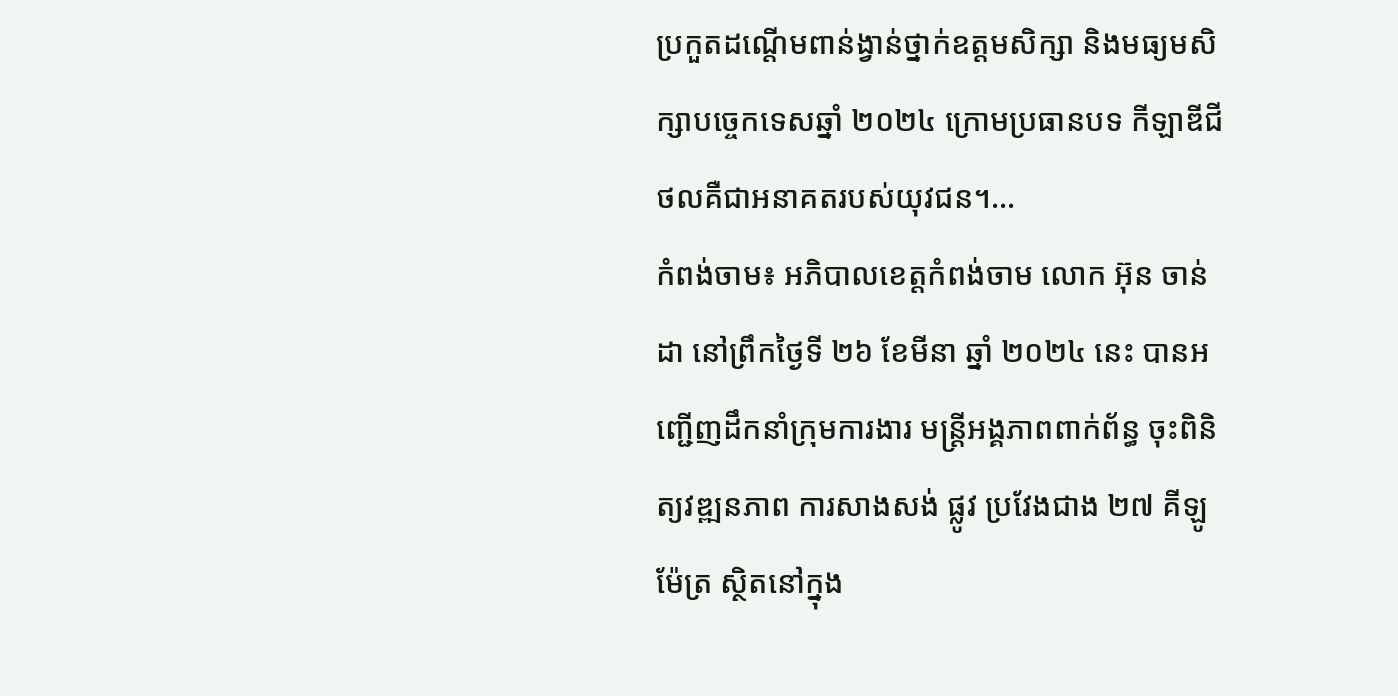ប្រកួតដណ្តេីមពាន់ង្វាន់ថ្នាក់ឧត្តមសិក្សា និងមធ្យមសិក្សាបច្ចេកទេសឆ្នាំ ២០២៤ ក្រោមប្រធានបទ កីឡាឌីជីថលគឺជាអនាគតរបស់យុវជន។...
កំពង់ចាម៖ អភិបាលខេត្តកំពង់ចាម លោក អ៊ុន ចាន់ដា នៅព្រឹកថ្ងៃទី ២៦ ខែមីនា ឆ្នាំ ២០២៤ នេះ បានអញ្ជើញដឹកនាំក្រុមការងារ មន្ត្រីអង្គភាពពាក់ព័ន្ធ ចុះពិនិត្យវឌ្ឍនភាព ការសាងសង់ ផ្លូវ ប្រវែងជាង ២៧ គីឡូម៉ែត្រ ស្ថិតនៅក្នុង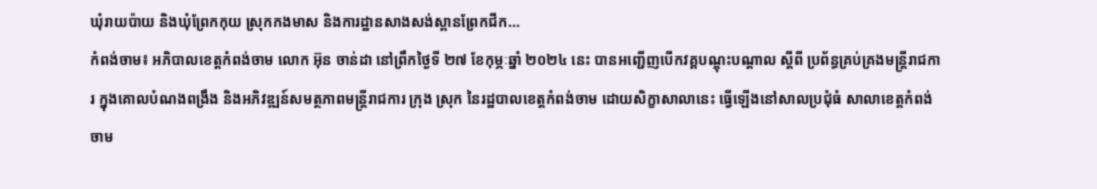ឃុំរាយប៉ាយ និងឃុំព្រែកកុយ ស្រុកកងមាស និងការដ្ឋានសាងសង់ស្ពានព្រែកជីក...
កំពង់ចាម៖ អភិបាលខេត្តកំពង់ចាម លោក អ៊ុន ចាន់ដា នៅព្រឹកថ្ងៃទី ២៧ ខែកុម្ភៈឆ្នាំ ២០២៤ នេះ បានអញ្ជើញបើកវគ្គបណ្ដុះបណ្ដាល ស្តីពី ប្រព័ន្ធគ្រប់គ្រងមន្ត្រីរាជការ ក្នុងគោលបំណងពង្រឹង និងអភិវឌ្ឍន៍សមត្ថភាពមន្ត្រីរាជការ ក្រុង ស្រុក នៃរដ្ឋបាលខេត្តកំពង់ចាម ដោយសិក្ខាសាលានេះ ធ្វើឡើងនៅសាលប្រជុំធំ សាលាខេត្តកំពង់ចាម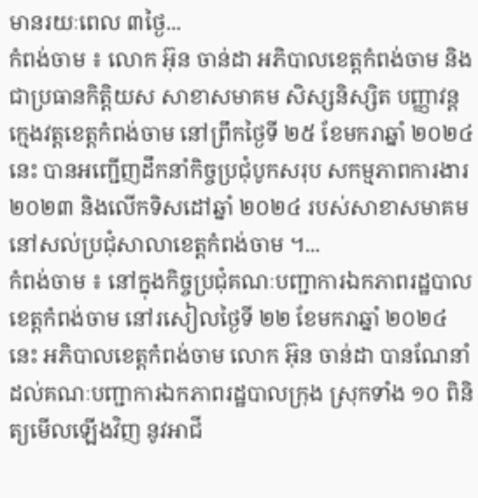មានរយៈពេល ៣ថ្ងៃ...
កំពង់ចាម ៖ លោក អ៊ុន ចាន់ដា អភិបាលខេត្តកំពង់ចាម និងជាប្រធានកិត្តិយស សាខាសមាគម សិស្សនិស្សិត បញ្ញាវន្តក្មេងវត្តខេត្តកំពង់ចាម នៅព្រឹកថ្ងៃទី ២៥ ខែមករាឆ្នាំ ២០២៤ នេះ បានអញ្ជើញដឹកនាំកិច្ចប្រជុំបូកសរុប សកម្មភាពការងារ ២០២៣ និងលើកទិសដៅឆ្នាំ ២០២៤ របស់សាខាសមាគម នៅសល់ប្រជុំសាលាខេត្តកំពង់ចាម ។...
កំពង់ចាម ៖ នៅក្នុងកិច្ចប្រជុំគណៈបញ្ជាការឯកភាពរដ្ឋបាលខេត្តកំពង់ចាម នៅរសៀលថ្ងៃទី ២២ ខែមករាឆ្នាំ ២០២៤ នេះ អភិបាលខេត្តកំពង់ចាម លោក អ៊ុន ចាន់ដា បានណែនាំដល់គណៈបញ្ជាការឯកភាពរដ្ឋបាលក្រុង ស្រុកទាំង ១០ ពិនិត្យមើលឡើងវិញ នូវអាជី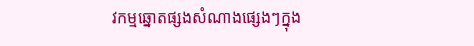វកម្មឆ្នោតផ្សងសំណាងផ្សេងៗក្នុង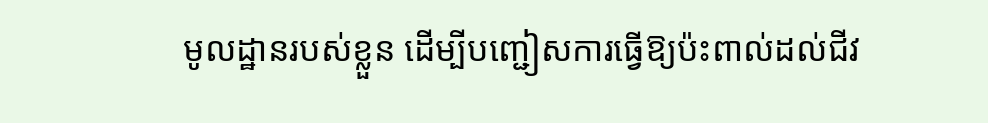មូលដ្ឋានរបស់ខ្លួន ដើម្បីបញ្ជៀសការធ្វើឱ្យប៉ះពាល់ដល់ជីវ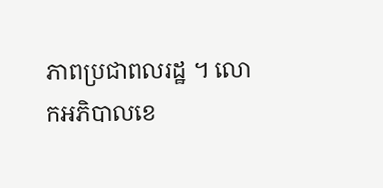ភាពប្រជាពលរដ្ឋ ។ លោកអភិបាលខេ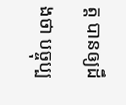ត្ត បានឲ្យដឹងថា បច្ចុប្ប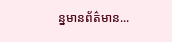ន្នមានព័ត៌មាន...